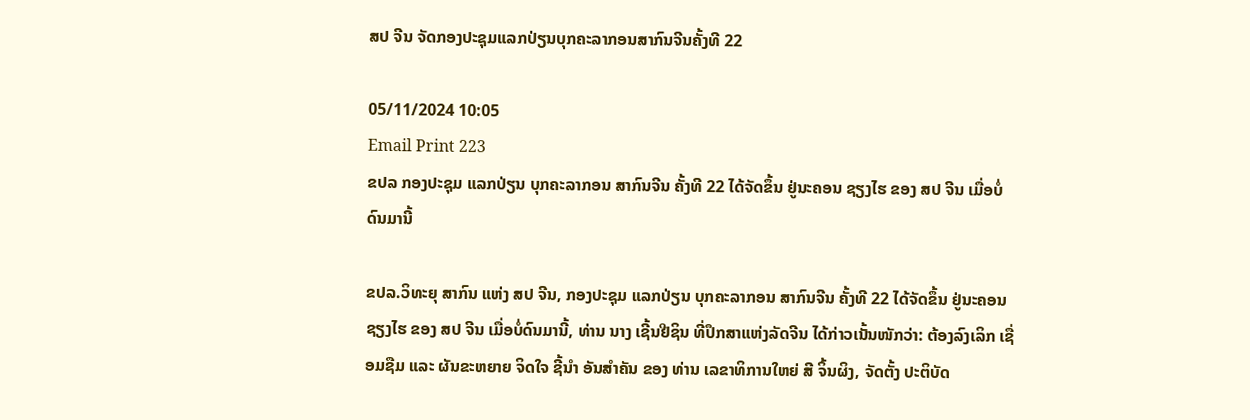ສປ ຈີນ ຈັດກອງປະຊຸມແລກປ່ຽນບຸກຄະລາກອນສາກົນຈີນຄັ້ງທີ 22

05/11/2024 10:05
Email Print 223
ຂປລ ກອງປະຊຸມ ແລກປ່ຽນ ບຸກຄະລາກອນ ສາກົນຈີນ ຄັ້ງທີ 22 ໄດ້ຈັດຂຶ້ນ ຢູ່ນະຄອນ ຊຽງໄຮ ຂອງ ສປ ຈີນ ເມື່ອບໍ່ດົນມານີ້

ຂປລ.ວິທະຍຸ ສາກົນ ແຫ່ງ ສປ ຈີນ, ກອງປະຊຸມ ແລກປ່ຽນ ບຸກຄະລາກອນ ສາກົນຈີນ ຄັ້ງທີ 22 ໄດ້ຈັດຂຶ້ນ ຢູ່ນະຄອນ ຊຽງໄຮ ຂອງ ສປ ຈີນ ເມື່ອບໍ່ດົນມານີ້, ທ່ານ ນາງ ເຊີ້ນຢີຊິນ ທີ່ປຶກສາແຫ່ງລັດຈີນ ໄດ້ກ່າວເນັ້ນໜັກວ່າ: ຕ້ອງລົງເລິກ ເຊື່ອມຊືມ ແລະ ຜັນຂະຫຍາຍ ຈິດໃຈ ຊີ້ນຳ ອັນສຳຄັນ ຂອງ ທ່ານ ເລຂາທິການໃຫຍ່ ສີ ຈິ້ນຜິງ, ຈັດຕັ້ງ ປະຕິບັດ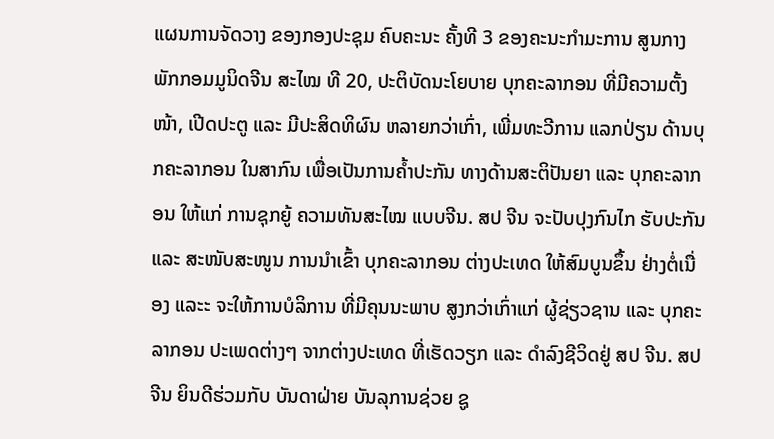ແຜນການຈັດວາງ ຂອງກອງປະຊຸມ ຄົບຄະນະ ຄັ້ງທີ 3 ຂອງຄະນະກຳມະການ ສູນກາງພັກກອມມູນິດຈີນ ສະໄໝ ທີ 20, ປະຕິບັດນະໂຍບາຍ ບຸກຄະລາກອນ ທີ່ມີຄວາມຕັ້ງໜ້າ, ເປີດປະຕູ ແລະ ມີປະສິດທິຜົນ ຫລາຍກວ່າເກົ່າ, ເພີ່ມທະວີການ ແລກປ່ຽນ ດ້ານບຸກຄະລາກອນ ໃນສາກົນ ເພື່ອເປັນການຄ້ຳປະກັນ ທາງດ້ານສະຕິປັນຍາ ແລະ ບຸກຄະລາກອນ ໃຫ້ແກ່ ການຊຸກຍູ້ ຄວາມທັນສະໄໝ ແບບຈີນ. ສປ ຈີນ ຈະປັບປຸງກົນໄກ ຮັບປະກັນ ແລະ ສະໜັບສະໜູນ ການນຳເຂົ້າ ບຸກຄະລາກອນ ຕ່າງປະເທດ ໃຫ້ສົມບູນຂຶ້ນ ຢ່າງຕໍ່ເນື່ອງ ແລະະ ຈະໃຫ້ການບໍລິການ ທີ່ມີຄຸນນະພາບ ສູງກວ່າເກົ່າແກ່ ຜູ້ຊ່ຽວຊານ ແລະ ບຸກຄະລາກອນ ປະເພດຕ່າງໆ ຈາກຕ່າງປະເທດ ທີ່ເຮັດວຽກ ແລະ ດຳລົງຊີວິດຢູ່ ສປ ຈີນ. ສປ ຈີນ ຍິນດີຮ່ວມກັບ ບັນດາຝ່າຍ ບັນລຸການຊ່ວຍ ຊູ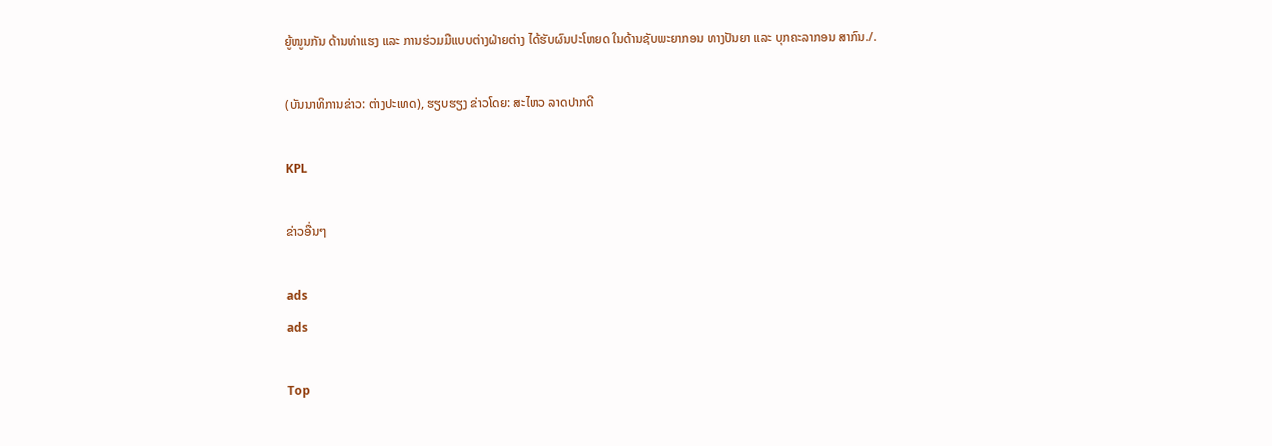ຍູ້ໜູນກັນ ດ້ານທ່າແຮງ ແລະ ການຮ່ວມມືແບບຕ່າງຝ່າຍຕ່າງ ໄດ້ຮັບຜົນປະໂຫຍດ ໃນດ້ານຊັບພະຍາກອນ ທາງປັນຍາ ແລະ ບຸກຄະລາກອນ ສາກົນ./.

(ບັນນາທິການຂ່າວ: ຕ່າງປະເທດ), ຮຽບຮຽງ ຂ່າວໂດຍ: ສະໄຫວ ລາດປາກດີ

KPL

ຂ່າວອື່ນໆ

ads
ads

Top